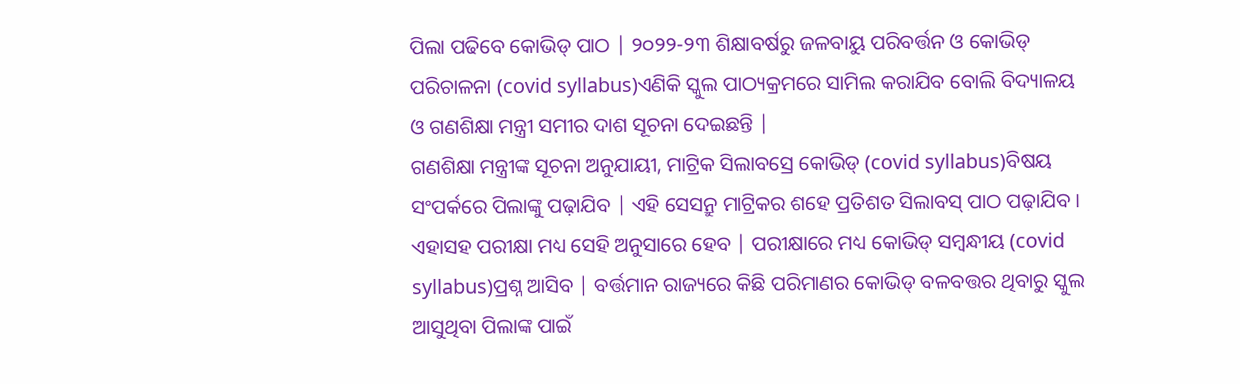ପିଲା ପଢିବେ କୋଭିଡ୍ ପାଠ | ୨୦୨୨-୨୩ ଶିକ୍ଷାବର୍ଷରୁ ଜଳବାୟୁ ପରିବର୍ତ୍ତନ ଓ କୋଭିଡ୍ ପରିଚାଳନା (covid syllabus)ଏଣିକି ସ୍କୁଲ ପାଠ୍ୟକ୍ରମରେ ସାମିଲ କରାଯିବ ବୋଲି ବିଦ୍ୟାଳୟ ଓ ଗଣଶିକ୍ଷା ମନ୍ତ୍ରୀ ସମୀର ଦାଶ ସୂଚନା ଦେଇଛନ୍ତି |
ଗଣଶିକ୍ଷା ମନ୍ତ୍ରୀଙ୍କ ସୂଚନା ଅନୁଯାୟୀ, ମାଟ୍ରିକ ସିଲାବସ୍ରେ କୋଭିଡ୍ (covid syllabus)ବିଷୟ ସଂପର୍କରେ ପିଲାଙ୍କୁ ପଢ଼ାଯିବ | ଏହି ସେସନ୍ରୁ ମାଟ୍ରିକର ଶହେ ପ୍ରତିଶତ ସିଲାବସ୍ ପାଠ ପଢ଼ାଯିବ । ଏହାସହ ପରୀକ୍ଷା ମଧ୍ୟ ସେହି ଅନୁସାରେ ହେବ | ପରୀକ୍ଷାରେ ମଧ୍ୟ କୋଭିଡ୍ ସମ୍ବନ୍ଧୀୟ (covid syllabus)ପ୍ରଶ୍ନ ଆସିବ | ବର୍ତ୍ତମାନ ରାଜ୍ୟରେ କିଛି ପରିମାଣର କୋଭିଡ୍ ବଳବତ୍ତର ଥିବାରୁ ସ୍କୁଲ ଆସୁଥିବା ପିଲାଙ୍କ ପାଇଁ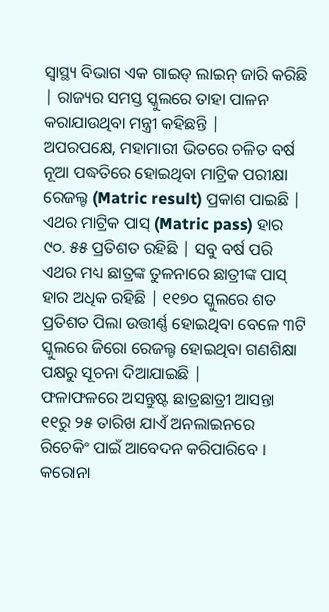ସ୍ୱାସ୍ଥ୍ୟ ବିଭାଗ ଏକ ଗାଇଡ୍ ଲାଇନ୍ ଜାରି କରିଛି | ରାଜ୍ୟର ସମସ୍ତ ସ୍କୁଲରେ ତାହା ପାଳନ କରାଯାଉଥିବା ମନ୍ତ୍ରୀ କହିଛନ୍ତି |
ଅପରପକ୍ଷେ, ମହାମାରୀ ଭିତରେ ଚଳିତ ବର୍ଷ ନୂଆ ପଦ୍ଧତିରେ ହୋଇଥିବା ମାଟ୍ରିକ ପରୀକ୍ଷା ରେଜଲ୍ଟ (Matric result) ପ୍ରକାଶ ପାଇଛି | ଏଥର ମାଟ୍ରିକ ପାସ୍ (Matric pass) ହାର ୯୦. ୫୫ ପ୍ରତିଶତ ରହିଛି | ସବୁ ବର୍ଷ ପରି ଏଥର ମଧ୍ୟ ଛାତ୍ରଙ୍କ ତୁଳନାରେ ଛାତ୍ରୀଙ୍କ ପାସ୍ ହାର ଅଧିକ ରହିଛି | ୧୧୭୦ ସ୍କୁଲରେ ଶତ ପ୍ରତିଶତ ପିଲା ଉତ୍ତୀର୍ଣ୍ଣ ହୋଇଥିବା ବେଳେ ୩ଟି ସ୍କୁଲରେ ଜିରୋ ରେଜଲ୍ଟ ହୋଇଥିବା ଗଣଶିକ୍ଷା ପକ୍ଷରୁ ସୂଚନା ଦିଆଯାଇଛି |
ଫଳାଫଳରେ ଅସନ୍ତୁଷ୍ଟ ଛାତ୍ରଛାତ୍ରୀ ଆସନ୍ତା ୧୧ରୁ ୨୫ ତାରିଖ ଯାଏଁ ଅନଲାଇନରେ ରିଚେକିଂ ପାଇଁ ଆବେଦନ କରିପାରିବେ । କରୋନା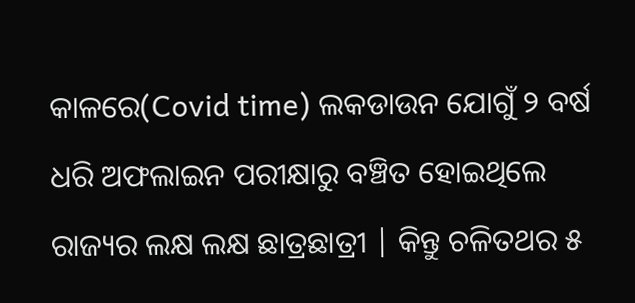କାଳରେ(Covid time) ଲକଡାଉନ ଯୋଗୁଁ ୨ ବର୍ଷ ଧରି ଅଫଲାଇନ ପରୀକ୍ଷାରୁ ବଞ୍ଚିତ ହୋଇଥିଲେ ରାଜ୍ୟର ଲକ୍ଷ ଲକ୍ଷ ଛାତ୍ରଛାତ୍ରୀ | କିନ୍ତୁ ଚଳିତଥର ୫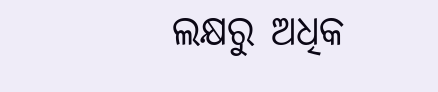ଲକ୍ଷରୁ ଅଧିକ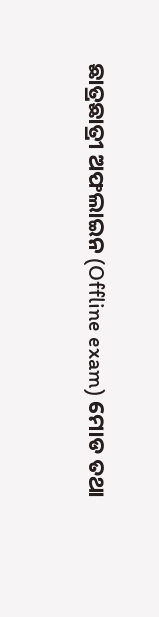ଛାତ୍ରଛାତ୍ରୀ ଅଫଲାଇନ (Offline exam) ମୋଡ ତଥା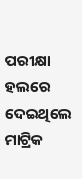ପରୀକ୍ଷା ହଲରେ ଦେଇଥିଲେ ମାଟ୍ରିକ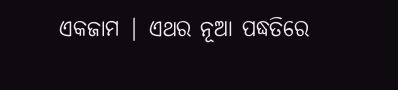ଏକଜାମ | ଏଥର ନୂଆ ପଦ୍ଧତିରେ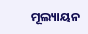ମୂଲ୍ୟାୟନ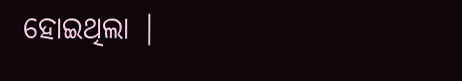ହୋଇଥିଲା |